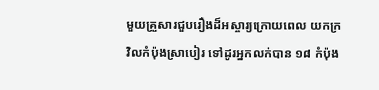មួយគ្រួសារជួបរឿងដ៏អស្ចារ្យក្រោយពេល យកក្រវិលកំប៉ុងស្រាបៀរ ទៅដូរអ្នកលក់បាន ១៨ កំប៉ុង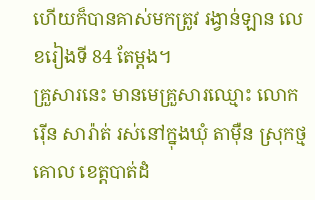ហើយក៏បានគាស់មកត្រូវ រង្វាន់ឡាន លេខរៀងទី 84 តែម្ដង។
គ្រួសារនេះ មានមេគ្រួសារឈ្មោះ លោក រ៉ើន សារ៉ាត់ រស់នៅក្នុងឃុំ តាម៉ឺន ស្រុកថ្មគោល ខេត្តបាត់ដំ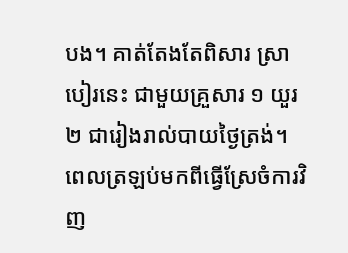បង។ គាត់តែងតែពិសារ ស្រាបៀរនេះ ជាមួយគ្រួសារ ១ យួរ ២ ជារៀងរាល់បាយថ្ងៃត្រង់។
ពេលត្រឡប់មកពីធ្វើស្រែចំការវិញ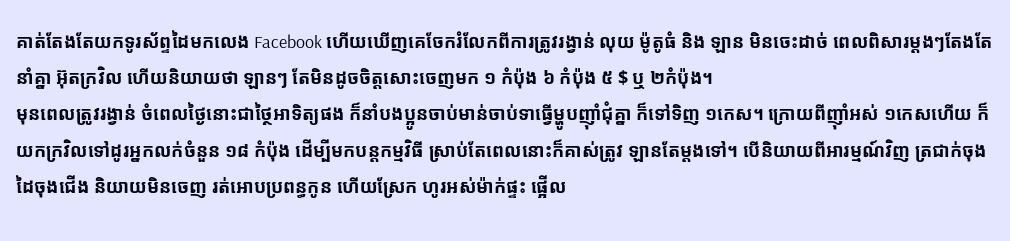គាត់តែងតែយកទូរស័ព្ទដៃមកលេង Facebook ហើយឃើញគេចែករំលែកពីការត្រូវរង្វាន់ លុយ ម៉ូតូធំ និង ឡាន មិនចេះដាច់ ពេលពិសារម្តងៗតែងតែនាំគ្នា អ៊ុតក្រវិល ហើយនិយាយថា ឡានៗ តែមិនដូចចិត្តសោះចេញមក ១ កំប៉ុង ៦ កំប៉ុង ៥ $ ឬ ២កំប៉ុង។
មុនពេលត្រូវរង្វាន់ ចំពេលថ្ងៃនោះជាថ្ថៃអាទិត្យផង ក៏នាំបងប្អូនចាប់មាន់ចាប់ទាធ្វើម្ហូបញ៉ាំជុំគ្នា ក៏ទៅទិញ ១កេស។ ក្រោយពីញ៉ាំអស់ ១កេសហើយ ក៏យកក្រវិលទៅដូរអ្នកលក់ចំនួន ១៨ កំប៉ុង ដើម្បីមកបន្តកម្មវិធី ស្រាប់តែពេលនោះក៏គាស់ត្រូវ ឡានតែម្តងទៅ។ បើនិយាយពីអារម្មណ៍វិញ ត្រជាក់ចុងដៃចុងជើង និយាយមិនចេញ រត់អោបប្រពន្ធកូន ហើយស្រែក ហូរអស់ម៉ាក់ផ្ទះ ផ្អើល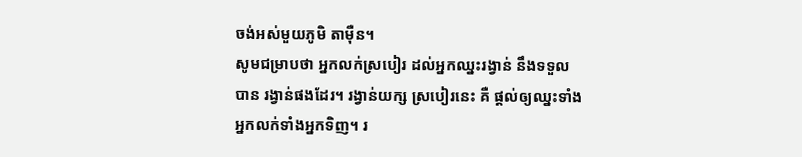ចង់អស់មួយភូមិ តាម៉ឺន។
សូមជម្រាបថា អ្នកលក់ស្របៀរ ដល់អ្នកឈ្នះរង្វាន់ នឹងទទួលបាន រង្វាន់ផងដែរ។ រង្វាន់យក្ស ស្របៀរនេះ គឺ ផ្តល់ឲ្យឈ្នះទាំង អ្នកលក់ទាំងអ្នកទិញ។ រ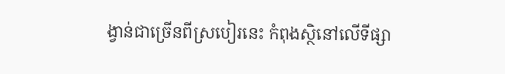ង្វាន់ជាច្រើនពីស្របៀរនេះ កំពុងស្ថិនៅលើទីផ្សា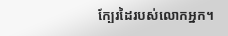ក្បែរដៃរបស់លោកអ្នក។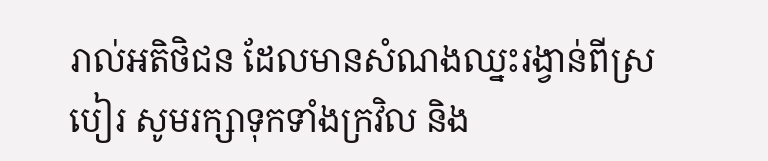រាល់អតិថិជន ដែលមានសំណងឈ្នះរង្វាន់ពីស្របៀរ សូមរក្សាទុកទាំងក្រវិល និង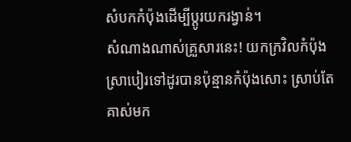សំបកកំប៉ុងដើម្បីប្តូរយករង្វាន់។
សំណាងណាស់គ្រួសារនេះ! យកក្រវិលកំប៉ុងស្រាបៀរទៅដូរបានប៉ុន្មានកំប៉ុងសោះ ស្រាប់តែគាស់មក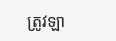ត្រូវឡា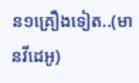ន១គ្រឿងទៀត..(មានវីដេអូ)